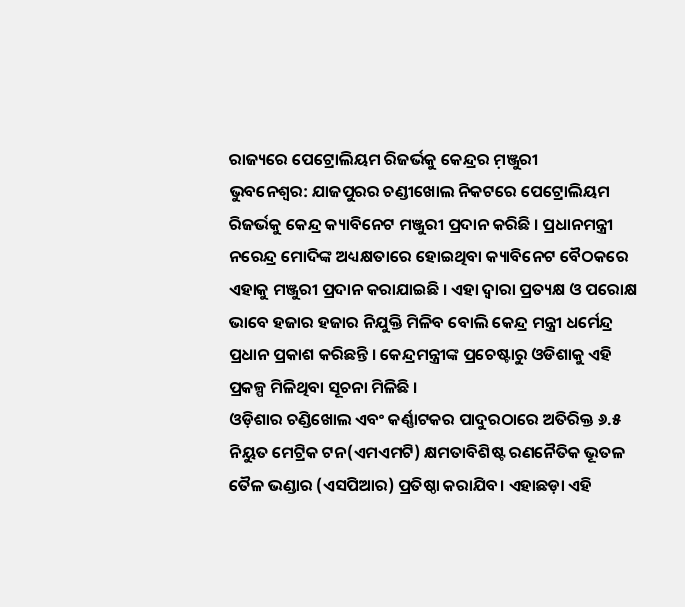ରାଜ୍ୟରେ ପେଟ୍ରୋଲିୟମ ରିଜର୍ଭକୁ କେନ୍ଦ୍ରର ମ଼ଞ୍ଜୁରୀ
ଭୁବନେଶ୍ୱର: ଯାଜପୁରର ଚଣ୍ଡୀଖୋଲ ନିକଟରେ ପେଟ୍ରୋଲିୟମ ରିଜର୍ଭକୁ କେନ୍ଦ୍ର କ୍ୟାବିନେଟ ମଞ୍ଜୁରୀ ପ୍ରଦାନ କରିଛି । ପ୍ରଧାନମନ୍ତ୍ରୀ ନରେନ୍ଦ୍ର ମୋଦିଙ୍କ ଅଧ୍ୟକ୍ଷତାରେ ହୋଇଥିବା କ୍ୟାବିନେଟ ବୈଠକରେ ଏହାକୁ ମଞ୍ଜୁରୀ ପ୍ରଦାନ କରାଯାଇଛି । ଏହା ଦ୍ୱାରା ପ୍ରତ୍ୟକ୍ଷ ଓ ପରୋକ୍ଷ ଭାବେ ହଜାର ହଜାର ନିଯୁକ୍ତି ମିଳିବ ବୋଲି କେନ୍ଦ୍ର ମନ୍ତ୍ରୀ ଧର୍ମେନ୍ଦ୍ର ପ୍ରଧାନ ପ୍ରକାଶ କରିଛନ୍ତି । କେନ୍ଦ୍ରମନ୍ତ୍ରୀଙ୍କ ପ୍ରଚେଷ୍ଟାରୁ ଓଡିଶାକୁ ଏହି ପ୍ରକଳ୍ପ ମିଳିଥିବା ସୂଚନା ମିଳିଛି ।
ଓଡ଼ିଶାର ଚଣ୍ଡିଖୋଲ ଏବଂ କର୍ଣ୍ଣାଟକର ପାଦୁରଠାରେ ଅତିରିକ୍ତ ୬.୫ ନିୟୁତ ମେଟ୍ରିକ ଟନ(ଏମଏମଟି) କ୍ଷମତାବିଶିଷ୍ଟ ରଣନୈତିକ ଭୂତଳ ତୈଳ ଭଣ୍ଡାର (ଏସପିଆର) ପ୍ରତିଷ୍ଠା କରାଯିବ। ଏହାଛଡ଼ା ଏହି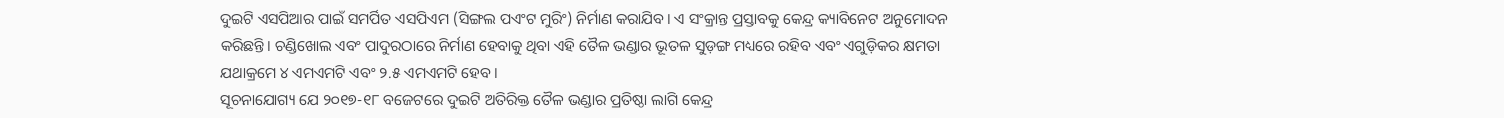ଦୁଇଟି ଏସପିଆର ପାଇଁ ସମର୍ପିତ ଏସପିଏମ (ସିଙ୍ଗଲ ପଏଂଟ ମୁରିଂ) ନିର୍ମାଣ କରାଯିବ। ଏ ସଂକ୍ରାନ୍ତ ପ୍ରସ୍ତାବକୁ କେନ୍ଦ୍ର କ୍ୟାବିନେଟ ଅନୁମୋଦନ କରିଛନ୍ତି। ଚଣ୍ଡିଖୋଲ ଏବଂ ପାଦୁରଠାରେ ନିର୍ମାଣ ହେବାକୁ ଥିବା ଏହି ତୈଳ ଭଣ୍ଡାର ଭୂତଳ ସୁଡ଼ଙ୍ଗ ମଧ୍ୟରେ ରହିବ ଏବଂ ଏଗୁଡ଼ିକର କ୍ଷମତା ଯଥାକ୍ରମେ ୪ ଏମଏମଟି ଏବଂ ୨.୫ ଏମଏମଟି ହେବ।
ସୂଚନାଯୋଗ୍ୟ ଯେ ୨୦୧୭-୧୮ ବଜେଟରେ ଦୁଇଟି ଅତିରିକ୍ତ ତୈଳ ଭଣ୍ଡାର ପ୍ରତିଷ୍ଠା ଲାଗି କେନ୍ଦ୍ର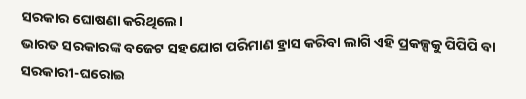ସରକାର ଘୋଷଣା କରିଥିଲେ।
ଭାରତ ସରକାରଙ୍କ ବଜେଟ ସହଯୋଗ ପରିମାଣ ହ୍ରାସ କରିବା ଲାଗି ଏହି ପ୍ରକଳ୍ପକୁ ପିପିପି ବା ସରକାରୀ-ଘରୋଇ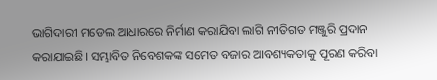ଭାଗିଦାରୀ ମଡେଲ ଆଧାରରେ ନିର୍ମାଣ କରାଯିବା ଲାଗି ନୀତିଗତ ମଞ୍ଜୁରି ପ୍ରଦାନ କରାଯାଇଛି। ସମ୍ଭାବିତ ନିବେଶକଙ୍କ ସମେତ ବଜାର ଆବଶ୍ୟକତାକୁ ପୂରଣ କରିବା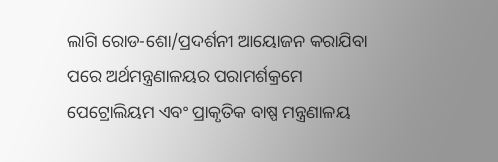ଲାଗି ରୋଡ-ଶୋ/ପ୍ରଦର୍ଶନୀ ଆୟୋଜନ କରାଯିବା ପରେ ଅର୍ଥମନ୍ତ୍ରଣାଳୟର ପରାମର୍ଶକ୍ରମେ ପେଟ୍ରୋଲିୟମ ଏବଂ ପ୍ରାକୃତିକ ବାଷ୍ପ ମନ୍ତ୍ରଣାଳୟ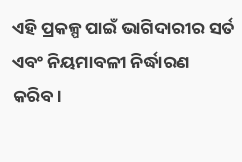ଏହି ପ୍ରକଳ୍ପ ପାଇଁ ଭାଗିଦାରୀର ସର୍ତ ଏବଂ ନିୟମାବଳୀ ନିର୍ଦ୍ଧାରଣ କରିବ।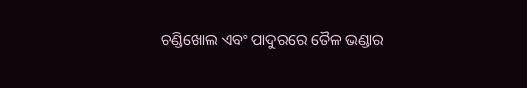ଚଣ୍ଡିଖୋଲ ଏବଂ ପାଦୁରରେ ତୈଳ ଭଣ୍ଡାର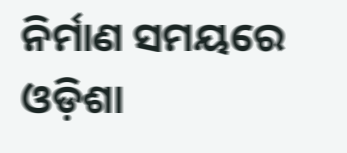ନିର୍ମାଣ ସମୟରେ ଓଡ଼ିଶା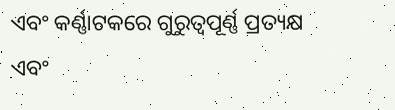ଏବଂ କର୍ଣ୍ଣାଟକରେ ଗୁରୁତ୍ୱପୂର୍ଣ୍ଣ ପ୍ରତ୍ୟକ୍ଷ ଏବଂ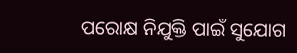ପରୋକ୍ଷ ନିଯୁକ୍ତି ପାଇଁ ସୁଯୋଗ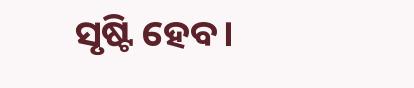ସୃଷ୍ଟି ହେବ।